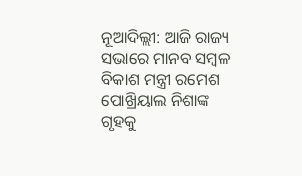ନୂଆଦିଲ୍ଲୀ: ଆଜି ରାଜ୍ୟ ସଭାରେ ମାନବ ସମ୍ବଳ ବିକାଶ ମନ୍ତ୍ରୀ ରମେଶ ପୋଖ୍ରିୟାଲ ନିଶାଙ୍କ ଗୃହକୁ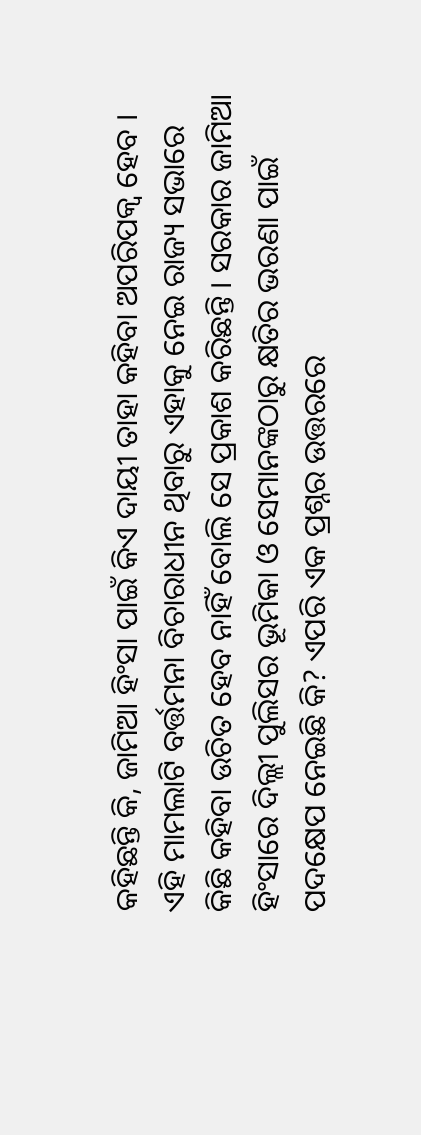କହିଛନ୍ତି କି, ଜାମିଆ ହିଂସା ପାଇଁ କିଏ ଦାୟୀ ତାହା କହିବା ଅପରିପକ୍ୱ ହେବ । ଏହି ମାମଲାଟି ବର୍ତ୍ତମନା ବିଚାରାଧୀନ ଥିବାରୁ ଏହାକୁ ନେଇ ରାଜ୍ୟ ସଭାରେ କିଛି କହିବା ଉଚିତ ହେବ ନାହିଁ ବୋଲି ସେ ପ୍ରକାଶ କରିଛନ୍ତି । ସରକାର ଜାମିଆ ହିଂସାରେ ଦିଲ୍ଲୀ ପୁଲିସର ଭୂମିକା ଓ ସେମାନଙ୍କଠାରୁ କ୍ଷତିର ଭରଣା ପାଇଁ ପଦକ୍ଷେପ ନେଇଛି କି? ଏପରି ଏକ ପ୍ରଶ୍ନର ଉତ୍ତରରେ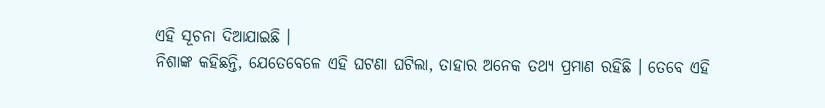ଏହି ସୂଚନା ଦିଆଯାଇଛି ।
ନିଶାଙ୍କ କହିଛନ୍ତି, ଯେତେବେଳେ ଏହି ଘଟଣା ଘଟିଲା, ତାହାର ଅନେକ ତଥ୍ୟ ପ୍ରମାଣ ରହିଛି । ତେବେ ଏହି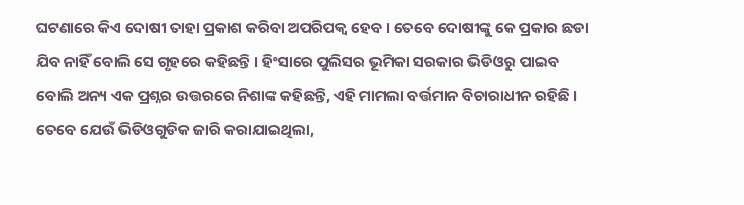ଘଟଣାରେ କିଏ ଦୋଷୀ ତାହା ପ୍ରକାଶ କରିବା ଅପରିପକ୍ୱ ହେବ । ତେବେ ଦୋଷୀଙ୍କୁ କେ ପ୍ରକାର ଛଡା ଯିବ ନାହିଁ ବୋଲି ସେ ଗୃହରେ କହିଛନ୍ତି । ହିଂସାରେ ପୁଲିସର ଭୂମିକା ସରକାର ଭିଡିଓରୁ ପାଇବ ବୋଲି ଅନ୍ୟ ଏକ ପ୍ରଶ୍ନର ଉତ୍ତରରେ ନିଶାଙ୍କ କହିଛନ୍ତି, ଏହି ମାମଲା ବର୍ତ୍ତମାନ ବିଚାରାଧୀନ ରହିଛି । ତେବେ ଯେଉଁ ଭିଡିଓଗୁଡିକ ଜାରି କରାଯାଇଥିଲା,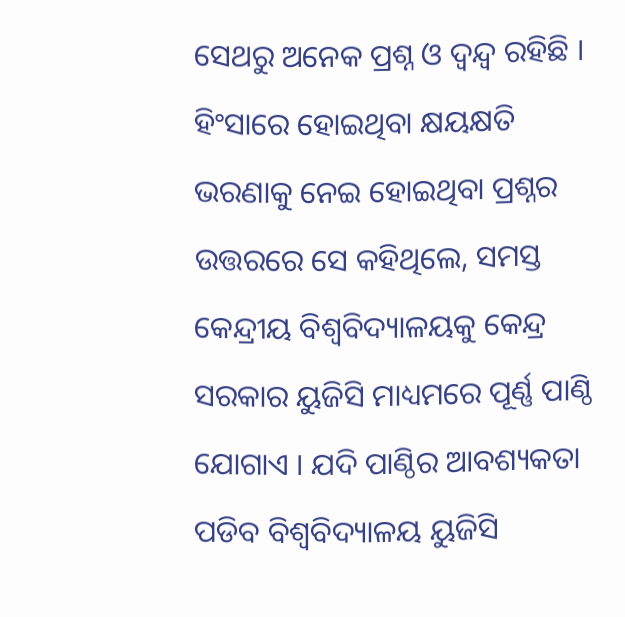ସେଥରୁ ଅନେକ ପ୍ରଶ୍ନ ଓ ଦ୍ୱନ୍ଦ୍ୱ ରହିଛି । ହିଂସାରେ ହୋଇଥିବା କ୍ଷୟକ୍ଷତି ଭରଣାକୁ ନେଇ ହୋଇଥିବା ପ୍ରଶ୍ନର ଉତ୍ତରରେ ସେ କହିଥିଲେ, ସମସ୍ତ କେନ୍ଦ୍ରୀୟ ବିଶ୍ୱବିଦ୍ୟାଳୟକୁ କେନ୍ଦ୍ର ସରକାର ୟୁଜିସି ମାଧ୍ୟମରେ ପୂର୍ଣ୍ଣ ପାଣ୍ଠି ଯୋଗାଏ । ଯଦି ପାଣ୍ଠିର ଆବଶ୍ୟକତା ପଡିବ ବିଶ୍ୱବିଦ୍ୟାଳୟ ୟୁଜିସି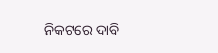ନିକଟରେ ଦାବି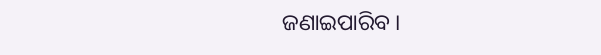ଜଣାଇପାରିବ ।